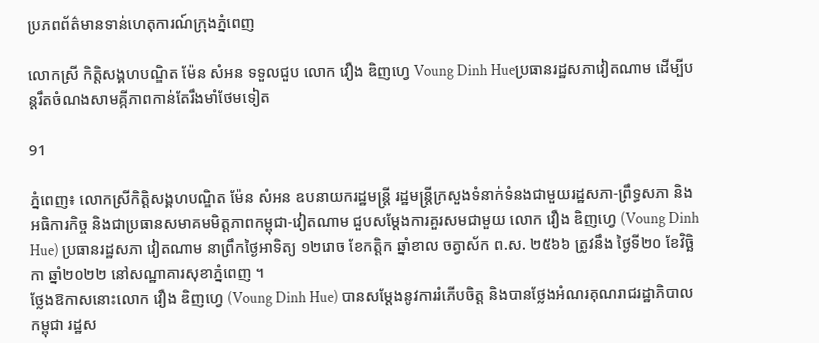ប្រភពព័ត៌មានទាន់ហេតុការណ៍ក្រុងភ្នំពេញ

លោកស្រី កិត្តិសង្គហបណ្ឌិត ម៉ែន សំអន ទទួលជួប លោក វឿង ឌិញហ្វេ Voung Dinh Hueប្រធានរដ្ឋសភាវៀតណាម ដើម្បីបន្ដរឹតចំណងសាមគ្កីភាពកាន់តែរឹងមាំថែមទៀត

91

ភ្នំពេញ៖ លោកស្រីកិត្តិសង្គហបណ្ឌិត ម៉ែន សំអន ឧបនាយករដ្ឋមន្ត្រី រដ្ឋមន្ត្រីក្រសួងទំនាក់ទំនងជាមួយរដ្ឋសភា-ព្រឹទ្ធសភា និងអធិការកិច្ច និងជាប្រធានសមាគមមិត្តភាពកម្ពុជា-វៀតណាម ជួបសម្តែងការគួរសមជាមួយ លោក វឿង ឌិញហ្វេ (Voung Dinh Hue) ប្រធានរដ្ឋសភា វៀតណាម នាព្រឹកថ្ងៃអាទិត្យ ១២រោច ខែកត្តិក ឆ្នាំខាល ចត្វាស័ក ព.ស. ២៥៦៦ ត្រូវនឹង ថ្ងៃទី២០ ខែវិច្ឆិកា ឆ្នាំ២០២២ នៅសណ្ឋាគារសុខាភ្នំពេញ ។
ថ្លែងឱកាសនោះលោក វឿង ឌិញហ្វេ (Voung Dinh Hue) បានសម្តែងនូវការរំភើបចិត្ត និងបានថ្លែងអំណរគុណរាជរដ្ឋាភិបាលកម្ពុជា រដ្ឋស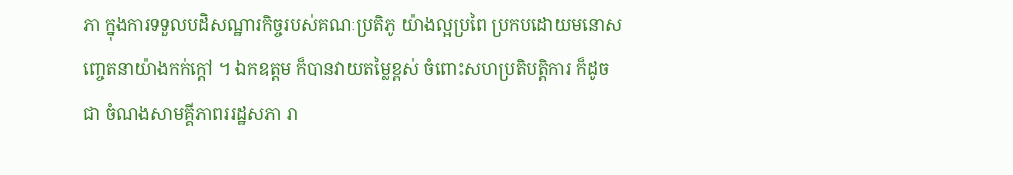ភា ក្នុងការទទួលបដិសណ្ឋារកិច្ចរបស់គណៈប្រតិភូ យ៉ាងល្អប្រពៃ ប្រកបដោយមនោសញ្ចេតនាយ៉ាងកក់ក្តៅ ។ ឯកឧត្តម ក៏បានវាយតម្លៃខ្ពស់ ចំពោះសហប្រតិបត្តិការ ក៏ដូចជា ចំណងសាមគ្គីភាពររដ្ឋសភា រា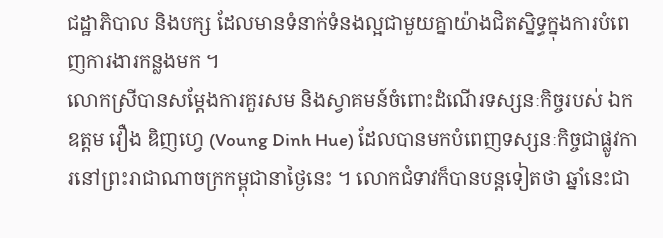ជដ្ឋាភិបាល និងបក្ស ដែលមានទំនាក់ទំនងល្អជាមួយគ្នាយ៉ាងជិតស្និទ្ធក្នុងការបំពេញការងារកន្លងមក ។
លោកស្រីបានសម្តែងការគួរសម និងស្វាគមន៍ចំពោះដំណើរទស្សនៈកិច្ចរបស់ ឯកឧត្តម វឿង ឌិញហ្វេ (Voung Dinh Hue) ដែលបានមកបំពេញទស្សនៈកិច្ចជាផ្លូវការនៅព្រះរាជាណាចក្រកម្ពុជានាថ្ងៃនេះ ។ លោកជំទាវក៏បានបន្តទៀតថា ឆ្នាំនេះជា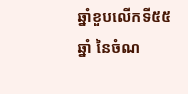ឆ្នាំខួបលើកទី៥៥ឆ្នាំ នៃចំណ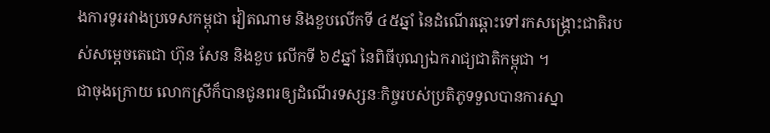ងការទូររវាងប្រទេសកម្ពុជា វៀតណាម និងខួបលើកទី ៤៥ឆ្នាំ នៃដំណើរឆ្ពោះទៅរកសង្គ្រោះជាតិរបស់សម្តេចតេជោ ហ៊ុន សែន និងខួប លើកទី ៦៩ឆ្នាំ នៃពិធីបុណ្យឯករាជ្យជាតិកម្ពុជា ។
ជាចុងក្រោយ លោកស្រីក៏បានជូនពរឲ្យដំណើរទស្សនៈកិច្ចរបស់ប្រតិភូទទួលបានការស្នា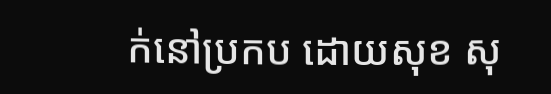ក់នៅប្រកប ដោយសុខ សុ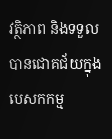វត្ថិភាព និងទទួលបានជោគជ័យក្នុងបេសកកម្ម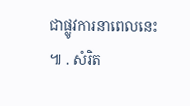ជាផ្លូវការនាពេលនេះ ៕ . សំរិត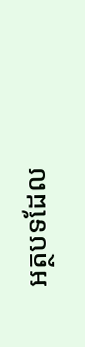អត្ថបទដែល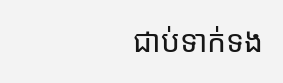ជាប់ទាក់ទង